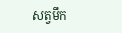សត្វមឹក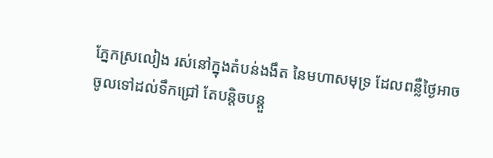ភ្នែកស្រលៀង រស់នៅក្នុងតំបន់ងងឹត នៃមហាសមុទ្រ ដែលពន្លឺថ្ងៃអាចចូលទៅដល់ទឹកជ្រៅ តែបន្តិចបន្តួ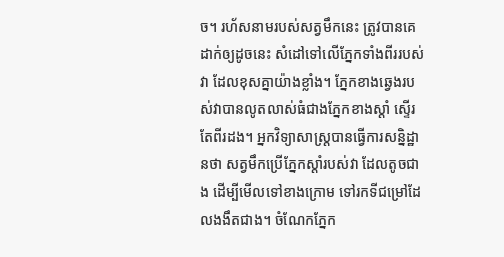ច។ រហ័សនាមរបស់សត្វមឹកនេះ ត្រូវបានគេដាក់ឲ្យដូចនេះ សំដៅទៅលើភ្នែកទាំងពីររបស់វា ដែលខុសគ្នាយ៉ាងខ្លាំង។ ភ្នែកខាងឆ្វេងរបស់វាបានលូតលាស់ធំជាងភ្នែកខាងស្តាំ ស្ទើរតែពីរដង។ អ្នកវិទ្យាសាស្រ្តបានធ្វើការសន្និដ្ឋានថា សត្វមឹកប្រើភ្នែកស្តាំរបស់វា ដែលតូចជាង ដើម្បីមើលទៅខាងក្រោម ទៅរកទីជម្រៅដែលងងឹតជាង។ ចំណែកភ្នែក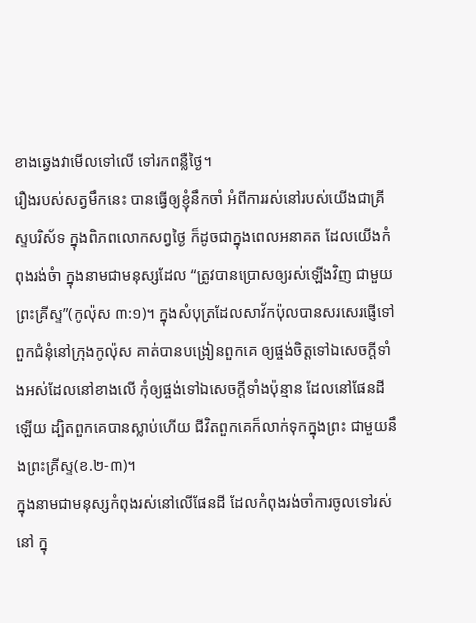ខាងឆ្វេងវាមើលទៅលើ ទៅរកពន្លឺថ្ងៃ។
រឿងរបស់សត្វមឹកនេះ បានធ្វើឲ្យខ្ញុំនឹកចាំ អំពីការរស់នៅរបស់យើងជាគ្រីស្ទបរិស័ទ ក្នុងពិភពលោកសព្វថ្ងៃ ក៏ដូចជាក្នុងពេលអនាគត ដែលយើងកំពុងរង់ចំា ក្នុងនាមជាមនុស្សដែល “ត្រូវបានប្រោសឲ្យរស់ឡើងវិញ ជាមួយព្រះគ្រីស្ទ”(កូល៉ុស ៣:១)។ ក្នុងសំបុត្រដែលសាវ័កប៉ុលបានសរសេរផ្ញើទៅពួកជំនុំនៅក្រុងកូល៉ុស គាត់បានបង្រៀនពួកគេ ឲ្យផ្ចង់ចិត្តទៅឯសេចក្តីទាំងអស់ដែលនៅខាងលើ កុំឲ្យផ្ចង់ទៅឯសេចក្តីទាំងប៉ុន្មាន ដែលនៅផែនដីឡើយ ដ្បិតពួកគេបានស្លាប់ហើយ ជីវិតពួកគេក៏លាក់ទុកក្នុងព្រះ ជាមួយនឹងព្រះគ្រីស្ទ(ខ.២-៣)។
ក្នុងនាមជាមនុស្សកំពុងរស់នៅលើផែនដី ដែលកំពុងរង់ចាំការចូលទៅរស់នៅ ក្នុ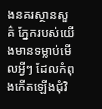ងនគរស្ថានសួគ៌ ភ្នែករបស់យើងមានទម្លាប់មើលអ្វីៗ ដែលកំពុងកើតឡើងជុំវិ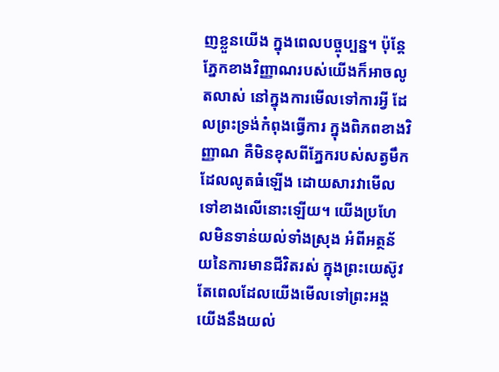ញខ្លួនយើង ក្នុងពេលបច្ចុប្បន្ន។ ប៉ុន្តែ ភ្នែកខាងវិញ្ញាណរបស់យើងក៏អាចលូតលាស់ នៅក្នុងការមើលទៅការអ្វី ដែលព្រះទ្រង់កំពុងធ្វើការ ក្នុងពិភពខាងវិញ្ញាណ គឺមិនខុសពីភ្នែករបស់សត្វមឹកដែលលូតធំឡើង ដោយសារវាមើលទៅខាងលើនោះឡើយ។ យើងប្រហែលមិនទាន់យល់ទាំងស្រុង អំពីអត្ថន័យនៃការមានជីវិតរស់ ក្នុងព្រះយេស៊ូវ តែពេលដែលយើងមើលទៅព្រះអង្គ យើងនឹងយល់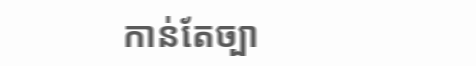កាន់តែច្បា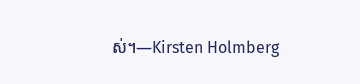ស់។—Kirsten Holmberg